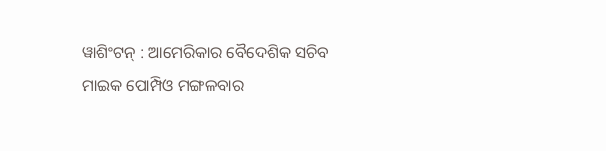ୱାଶିଂଟନ୍ : ଆମେରିକାର ବୈଦେଶିକ ସଚିବ ମାଇକ ପୋମ୍ପିଓ ମଙ୍ଗଳବାର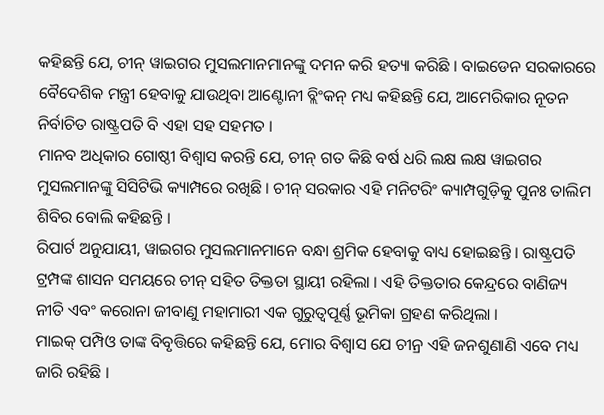କହିଛନ୍ତି ଯେ, ଚୀନ୍ ୱାଇଗର ମୁସଲମାନମାନଙ୍କୁ ଦମନ କରି ହତ୍ୟା କରିଛି । ବାଇଡେନ ସରକାରରେ ବୈଦେଶିକ ମନ୍ତ୍ରୀ ହେବାକୁ ଯାଉଥିବା ଆଣ୍ଟୋନୀ ବ୍ଲିଂକନ୍ ମଧ୍ୟ କହିଛନ୍ତି ଯେ, ଆମେରିକାର ନୂତନ ନିର୍ବାଚିତ ରାଷ୍ଟ୍ରପତି ବି ଏହା ସହ ସହମତ ।
ମାନବ ଅଧିକାର ଗୋଷ୍ଠୀ ବିଶ୍ୱାସ କରନ୍ତି ଯେ, ଚୀନ୍ ଗତ କିଛି ବର୍ଷ ଧରି ଲକ୍ଷ ଲକ୍ଷ ୱାଇଗର ମୁସଲମାନଙ୍କୁ ସିସିଟିଭି କ୍ୟାମ୍ପରେ ରଖିଛି । ଚୀନ୍ ସରକାର ଏହି ମନିଟରିଂ କ୍ୟାମ୍ପଗୁଡ଼ିକୁ ପୁନଃ ତାଲିମ ଶିବିର ବୋଲି କହିଛନ୍ତି ।
ରିପାର୍ଟ ଅନୁଯାୟୀ, ୱାଇଗର ମୁସଲମାନମାନେ ବନ୍ଧା ଶ୍ରମିକ ହେବାକୁ ବାଧ୍ୟ ହୋଇଛନ୍ତି । ରାଷ୍ଟ୍ରପତି ଟ୍ରମ୍ପଙ୍କ ଶାସନ ସମୟରେ ଚୀନ୍ ସହିତ ତିକ୍ତତା ସ୍ଥାୟୀ ରହିଲା । ଏହି ତିକ୍ତତାର କେନ୍ଦ୍ରରେ ବାଣିଜ୍ୟ ନୀତି ଏବଂ କରୋନା ଜୀବାଣୁ ମହାମାରୀ ଏକ ଗୁରୁତ୍ୱପୂର୍ଣ୍ଣ ଭୂମିକା ଗ୍ରହଣ କରିଥିଲା ।
ମାଇକ୍ ପମ୍ପିଓ ତାଙ୍କ ବିବୃତ୍ତିରେ କହିଛନ୍ତି ଯେ, ମୋର ବିଶ୍ୱାସ ଯେ ଚୀନ୍ର ଏହି ଜନଶୁଣାଣି ଏବେ ମଧ୍ୟ ଜାରି ରହିଛି ।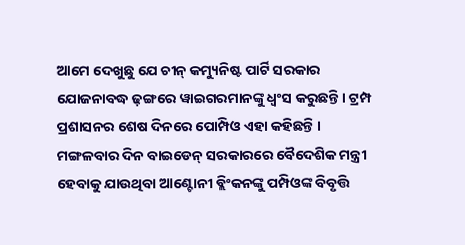ଆମେ ଦେଖୁଛୁ ଯେ ଚୀନ୍ କମ୍ୟୁନିଷ୍ଟ ପାର୍ଟି ସରକାର ଯୋଜନାବଦ୍ଧ ଢ଼ଙ୍ଗରେ ୱାଇଗରମାନଙ୍କୁ ଧ୍ୱଂସ କରୁଛନ୍ତି । ଟ୍ରମ୍ପ ପ୍ରଶାସନର ଶେଷ ଦିନରେ ପୋମ୍ପିଓ ଏହା କହିଛନ୍ତି ।
ମଙ୍ଗଳବାର ଦିନ ବାଇଡେନ୍ ସରକାରରେ ବୈଦେଶିକ ମନ୍ତ୍ରୀ ହେବାକୁ ଯାଉଥିବା ଆଣ୍ଟୋନୀ ବ୍ଲିଂକନଙ୍କୁ ପମ୍ପିଓଙ୍କ ବିବୃତ୍ତି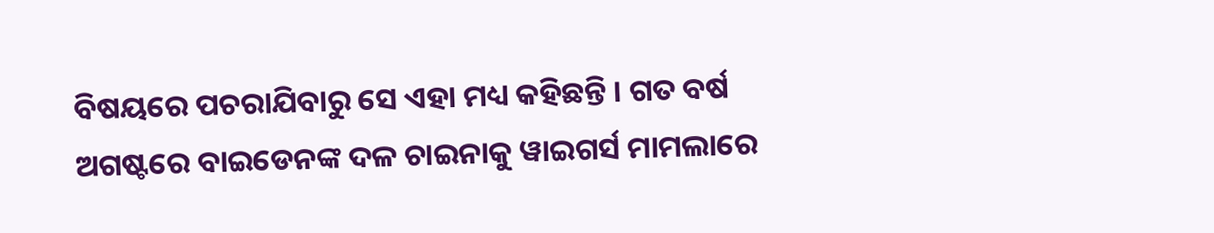ବିଷୟରେ ପଚରାଯିବାରୁ ସେ ଏହା ମଧ୍ୟ କହିଛନ୍ତି । ଗତ ବର୍ଷ ଅଗଷ୍ଟରେ ବାଇଡେନଙ୍କ ଦଳ ଚାଇନାକୁ ୱାଇଗର୍ସ ମାମଲାରେ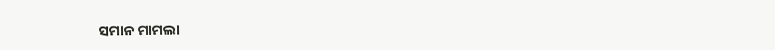ସମାନ ମାମଲା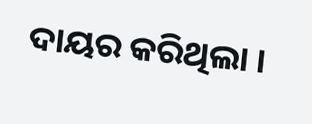ଦାୟର କରିଥିଲା ।